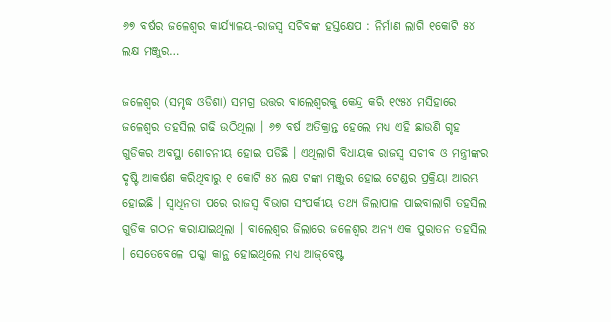୬୭ ବର୍ଷର ଜଳେଶ୍ୱର କାର୍ଯ୍ୟାଳୟ-ରାଜସ୍ୱ ସଚିବଙ୍କ ହସ୍ତକ୍ଷେପ : ନିର୍ମାଣ ଲାଗି ୧କୋଟି ୫୪ ଲକ୍ଷ ମଞ୍ଜୁର…

ଜଳେଶ୍ୱର (ସମୃଦ୍ଧ ଓଡିଶା) ସମଗ୍ର ଉତ୍ତର ବାଲେଶ୍ୱରକୁ କେନ୍ଦ୍ର କରି ୧୯୫୪ ମସିହାରେ ଜଳେଶ୍ୱର ତହସିଲ ଗଢି ଉଠିଥିଲା । ୬୭ ବର୍ଷ ଅତିକ୍ରାନ୍ତ ହେଲେ ମଧ୍ୟ ଏହି ଛାଉଣି ଗୃହ ଗୁଡିକର ଅବସ୍ଥା ଶୋଚନୀୟ ହୋଇ ପଡିଛି । ଏଥିଲାଗି ବିଧାୟକ ରାଜସ୍ୱ ସଚୀବ ଓ ମନ୍ତ୍ରୀଙ୍କର ଦୃଷ୍ଟି ଆକର୍ଷଣ କରିଥିବାରୁ ୧ କୋଟି ୫୪ ଲକ୍ଷ ଟଙ୍କା ମଞ୍ଜୁର ହୋଇ ଟେଣ୍ଡର ପ୍ରକ୍ରିୟା ଆରମ୍ଭ ହୋଇଛି । ସ୍ୱାଧିନତା ପରେ ରାଜସ୍ୱ ବିଭାଗ ସଂପର୍କୀୟ ତଥ୍ୟ ଜିଲାପାଳ ପାଇବାଲାଗି ତହସିଲ ଗୁଡିକ ଗଠନ କରାଯାଇଥିଲା । ବାଲେଶ୍ୱର ଜିଲାରେ ଜଳେଶ୍ୱର ଅନ୍ୟ ଏକ ପୁରାତନ ତହସିଲ । ସେତେବେଳେ ପକ୍କା କାନ୍ଥ ହୋଇଥିଲେ ମଧ୍ୟ ଆଜ୍‌ବେଷ୍ଟ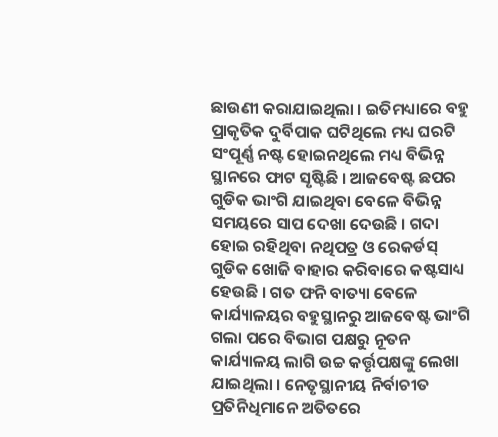ଛାଉଣୀ କରାଯାଇଥିଲା । ଇତିମଧ୍ୟାରେ ବହୁ ପ୍ରାକୃତିକ ଦୁର୍ବିପାକ ଘଟିଥିଲେ ମଧ୍ୟ ଘରଟି ସଂପୂର୍ଣ୍ଣ ନଷ୍ଟ ହୋଇନଥିଲେ ମଧ୍ୟ ବିଭିନ୍ନ ସ୍ଥାନରେ ଫାଟ ସୃଷ୍ଟିଛି । ଆଜବେଷ୍ଟ ଛପର ଗୁଡିକ ଭାଂଗି ଯାଇଥିବା ବେଳେ ବିଭିନ୍ନ ସମୟରେ ସାପ ଦେଖା ଦେଉଛି । ଗଦା ହୋଇ ରହିଥିବା ନଥିପତ୍ର ଓ ରେକର୍ଡସ୍ ଗୁଡିକ ଖୋଜି ବାହାର କରିବାରେ କଷ୍ଟସାଧ୍ୟ ହେଉଛି । ଗତ ଫନି ବାତ୍ୟା ବେଳେ କାର୍ଯ୍ୟାଳୟର ବହୁସ୍ଥାନରୁ ଆଜବେଷ୍ଟ ଭାଂଗି ଗଲା ପରେ ବିଭାଗ ପକ୍ଷରୁ ନୂତନ କାର୍ଯ୍ୟାଳୟ ଲାଗି ଉଚ୍ଚ କର୍ତ୍ତୃପକ୍ଷଙ୍କୁ ଲେଖା ଯାଇଥିଲା । ନେତୃସ୍ଥାନୀୟ ନିର୍ବାଚୀତ ପ୍ରତିନିଧିମାନେ ଅତିତରେ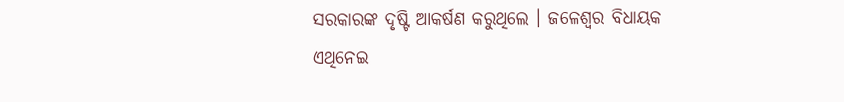ସରକାରଙ୍କ ଦୃଷ୍ଟି ଆକର୍ଷଣ କରୁଥିଲେ । ଜଳେଶ୍ୱର ବିଧାୟକ ଏଥିନେଇ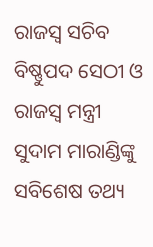ରାଜସ୍ୱ ସଚିବ ବିଷ୍ଣୁପଦ ସେଠୀ ଓ ରାଜସ୍ୱ ମନ୍ତ୍ରୀ ସୁଦାମ ମାରାଣ୍ଡିଙ୍କୁ ସବିଶେଷ ତଥ୍ୟ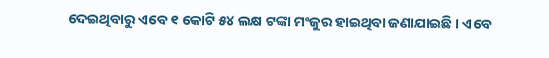ଦେଇଥିବାରୁ ଏବେ ୧ କୋଟି ୫୪ ଲକ୍ଷ ଟଙ୍କା ମଂଜୁର ହାଇଥିବା ଜଣାଯାଇଛି । ଏବେ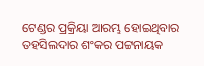ଟେଣ୍ଡର ପ୍ରକ୍ରିୟା ଆରମ୍ଭ ହୋଇଥିବାର ତହସିଲଦାର ଶଂକର ପଟ୍ଟନାୟକ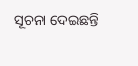ସୂଚନା ଦେଇଛନ୍ତି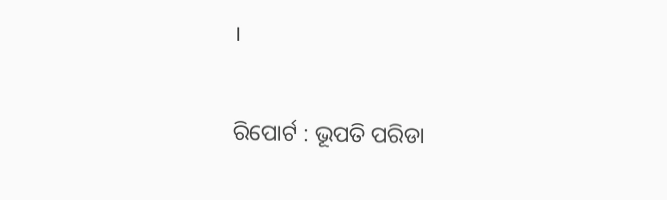।

ରିପୋର୍ଟ : ଭୂପତି ପରିଡା